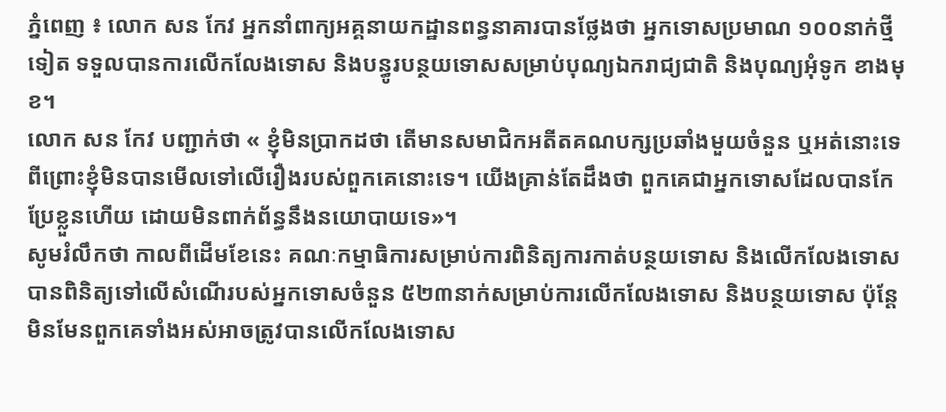ភ្នំពេញ ៖ លោក សន កែវ អ្នកនាំពាក្យអគ្គនាយកដ្ឋានពន្ធនាគារបានថ្លែងថា អ្នកទោសប្រមាណ ១០០នាក់ថ្មី ទៀត ទទួលបានការលើកលែងទោស និងបន្ធូរបន្ថយទោសសម្រាប់បុណ្យឯករាជ្យជាតិ និងបុណ្យអុំទូក ខាងមុខ។
លោក សន កែវ បញ្ជាក់ថា « ខ្ញុំមិនប្រាកដថា តើមានសមាជិកអតីតគណបក្សប្រឆាំងមួយចំនួន ឬអត់នោះទេ ពីព្រោះខ្ញុំមិនបានមើលទៅលើរឿងរបស់ពួកគេនោះទេ។ យើងគ្រាន់តែដឹងថា ពួកគេជាអ្នកទោសដែលបានកែប្រែខ្លួនហើយ ដោយមិនពាក់ព័ន្ធនឹងនយោបាយទេ»។
សូមរំលឹកថា កាលពីដើមខែនេះ គណៈកម្មាធិការសម្រាប់ការពិនិត្យការកាត់បន្ថយទោស និងលើកលែងទោសបានពិនិត្យទៅលើសំណើរបស់អ្នកទោសចំនួន ៥២៣នាក់សម្រាប់ការលើកលែងទោស និងបន្ថយទោស ប៉ុន្តែមិនមែនពួកគេទាំងអស់អាចត្រូវបានលើកលែងទោស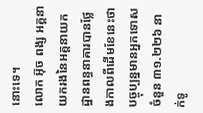នោះទេ។
លោក អ៊ុច ពង្ស អគ្គនាយករងនៃអគ្គនាយកដ្ឋានពន្ធនាគារបានថ្លែងកាលពីដើមខែនេះថា បច្ចុប្បន្នមានអ្នកទោសចំនួន ៣១.២២៦ នាក់ទូ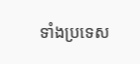ទាំងប្រទេស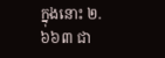ក្នុងនោះ ២.៦៦៣ ជា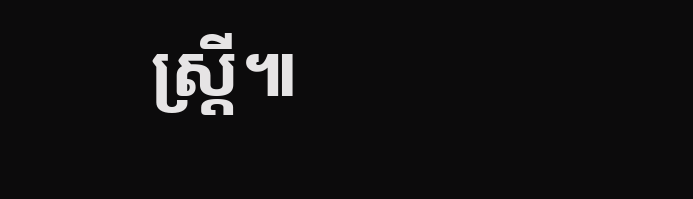ស្ត្រី៕